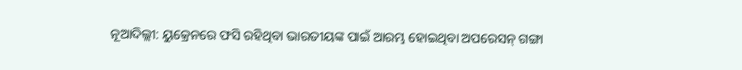ନୂଆଦିଲ୍ଲୀ: ୟୁକ୍ରେନରେ ଫସି ରହିଥିବା ଭାରତୀୟଙ୍କ ପାଇଁ ଆରମ୍ଭ ହୋଇଥିବା ଅପରେସନ୍ ଗଙ୍ଗା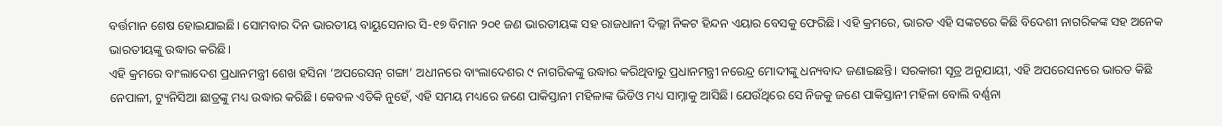ବର୍ତ୍ତମାନ ଶେଷ ହୋଇଯାଇଛି। ସୋମବାର ଦିନ ଭାରତୀୟ ବାୟୁସେନାର ସି-୧୭ ବିମାନ ୨୦୧ ଜଣ ଭାରତୀୟଙ୍କ ସହ ରାଜଧାନୀ ଦିଲ୍ଲୀ ନିକଟ ହିନ୍ଦନ ଏୟାର ବେସକୁ ଫେରିଛି। ଏହି କ୍ରମରେ, ଭାରତ ଏହି ସଙ୍କଟରେ କିଛି ବିଦେଶୀ ନାଗରିକଙ୍କ ସହ ଅନେକ ଭାରତୀୟଙ୍କୁ ଉଦ୍ଧାର କରିଛି।
ଏହି କ୍ରମରେ ବାଂଲାଦେଶ ପ୍ରଧାନମନ୍ତ୍ରୀ ଶେଖ ହସିନା ‘ଅପରେସନ୍ ଗଙ୍ଗା’ ଅଧୀନରେ ବାଂଲାଦେଶର ୯ ନାଗରିକଙ୍କୁ ଉଦ୍ଧାର କରିଥିବାରୁ ପ୍ରଧାନମନ୍ତ୍ରୀ ନରେନ୍ଦ୍ର ମୋଦୀଙ୍କୁ ଧନ୍ୟବାଦ ଜଣାଇଛନ୍ତି। ସରକାରୀ ସୂତ୍ର ଅନୁଯାୟୀ, ଏହି ଅପରେସନରେ ଭାରତ କିଛି ନେପାଳୀ, ଟ୍ୟୁନିସିଆ ଛାତ୍ରଙ୍କୁ ମଧ୍ୟ ଉଦ୍ଧାର କରିଛି। କେବଳ ଏତିକି ନୁହେଁ, ଏହି ସମୟ ମଧ୍ୟରେ ଜଣେ ପାକିସ୍ତାନୀ ମହିଳାଙ୍କ ଭିଡିଓ ମଧ୍ୟ ସାମ୍ନାକୁ ଆସିଛି। ଯେଉଁଥିରେ ସେ ନିଜକୁ ଜଣେ ପାକିସ୍ତାନୀ ମହିଳା ବୋଲି ବର୍ଣ୍ଣନା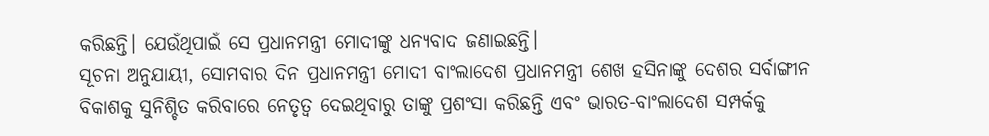କରିଛନ୍ତି। ଯେଉଁଥିପାଇଁ ସେ ପ୍ରଧାନମନ୍ତ୍ରୀ ମୋଦୀଙ୍କୁ ଧନ୍ୟବାଦ ଜଣାଇଛନ୍ତି।
ସୂଚନା ଅନୁଯାୟୀ, ସୋମବାର ଦିନ ପ୍ରଧାନମନ୍ତ୍ରୀ ମୋଦୀ ବାଂଲାଦେଶ ପ୍ରଧାନମନ୍ତ୍ରୀ ଶେଖ ହସିନାଙ୍କୁ ଦେଶର ସର୍ବାଙ୍ଗୀନ ବିକାଶକୁ ସୁନିଶ୍ଚିତ କରିବାରେ ନେତୃତ୍ୱ ଦେଇଥିବାରୁ ତାଙ୍କୁ ପ୍ରଶଂସା କରିଛନ୍ତି ଏବଂ ଭାରତ-ବାଂଲାଦେଶ ସମ୍ପର୍କକୁ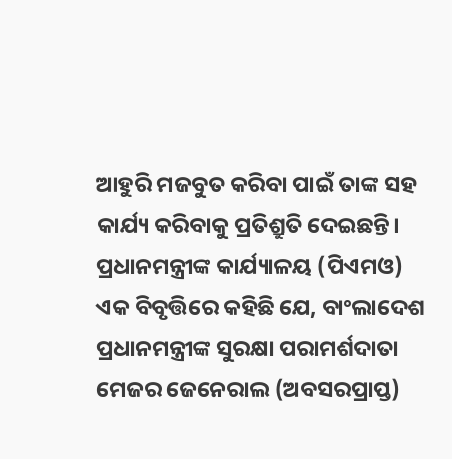ଆହୁରି ମଜବୁତ କରିବା ପାଇଁ ତାଙ୍କ ସହ କାର୍ଯ୍ୟ କରିବାକୁ ପ୍ରତିଶ୍ରୁତି ଦେଇଛନ୍ତି।
ପ୍ରଧାନମନ୍ତ୍ରୀଙ୍କ କାର୍ଯ୍ୟାଳୟ (ପିଏମଓ) ଏକ ବିବୃତ୍ତିରେ କହିଛି ଯେ, ବାଂଲାଦେଶ ପ୍ରଧାନମନ୍ତ୍ରୀଙ୍କ ସୁରକ୍ଷା ପରାମର୍ଶଦାତା ମେଜର ଜେନେରାଲ (ଅବସରପ୍ରାପ୍ତ)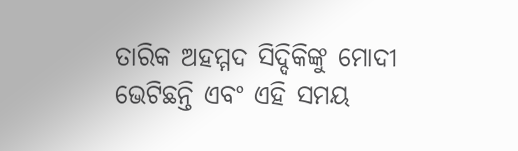ତାରିକ ଅହମ୍ମଦ ସିଦ୍ଦିକିଙ୍କୁ ମୋଦୀ ଭେଟିଛନ୍ତି ଏବଂ ଏହି ସମୟ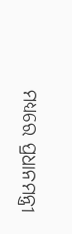ମଧ୍ୟରେ ପ୍ରଧାନମନ୍ତ୍ରୀ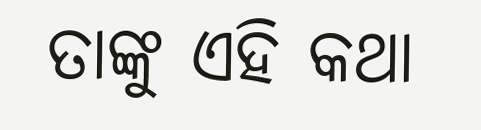ତାଙ୍କୁ ଏହି କଥା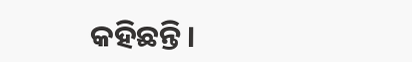କହିଛନ୍ତି।